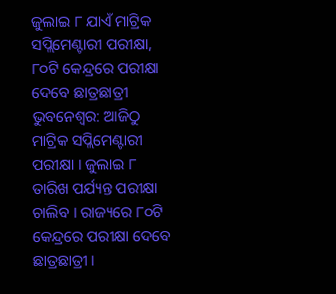ଜୁଲାଇ ୮ ଯାଏଁ ମାଟ୍ରିକ ସପ୍ଲିମେଣ୍ଟାରୀ ପରୀକ୍ଷା, ୮୦ଟି କେନ୍ଦ୍ରରେ ପରୀକ୍ଷା ଦେବେ ଛାତ୍ରଛାତ୍ରୀ
ଭୁବନେଶ୍ବର: ଆଜିଠୁ ମାଟ୍ରିକ ସପ୍ଲିମେଣ୍ଟାରୀ ପରୀକ୍ଷା । ଜୁଲାଇ ୮ ତାରିଖ ପର୍ଯ୍ୟନ୍ତ ପରୀକ୍ଷା ଚାଲିବ । ରାଜ୍ୟରେ ୮୦ଟି କେନ୍ଦ୍ରରେ ପରୀକ୍ଷା ଦେବେ ଛାତ୍ରଛାତ୍ରୀ ।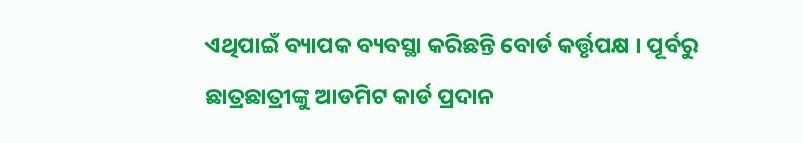ଏଥିପାଇଁ ବ୍ୟାପକ ବ୍ୟବସ୍ଥା କରିଛନ୍ତି ବୋର୍ଡ କର୍ତ୍ତୃପକ୍ଷ । ପୂର୍ବରୁ ଛାତ୍ରଛାତ୍ରୀଙ୍କୁ ଆଡମିଟ କାର୍ଡ ପ୍ରଦାନ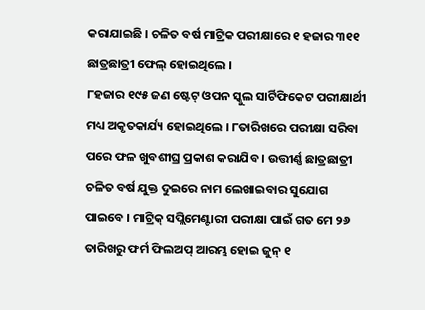କରାଯାଇଛି । ଚଳିତ ବର୍ଷ ମାଟ୍ରିକ ପରୀକ୍ଷାରେ ୧ ହଜାର ୩୧୧ ଛାତ୍ରଛାତ୍ରୀ ଫେଲ୍ ହୋଇଥିଲେ ।
୮ହଜାର ୧୯୫ ଜଣ ଷ୍ଟେଟ୍ ଓପନ ସ୍କୁଲ ସାର୍ଟିଫିକେଟ ପରୀକ୍ଷାର୍ଥୀ ମଧ୍ୟ ଅକୃତକାର୍ଯ୍ୟ ହୋଇଥିଲେ । ୮ତାରିଖରେ ପରୀକ୍ଷା ସରିବା ପରେ ଫଳ ଖୁବଶୀଘ୍ର ପ୍ରକାଶ କରାଯିବ । ଉତ୍ତୀର୍ଣ୍ଣ ଛାତ୍ରଛାତ୍ରୀ ଚଳିତ ବର୍ଷ ଯୁକ୍ତ ଦୁଇରେ ନାମ ଲେଖାଇବାର ସୁଯୋଗ ପାଇବେ । ମାଟ୍ରିକ୍ ସପ୍ଲିମେଣ୍ଟାରୀ ପରୀକ୍ଷା ପାଇଁ ଗତ ମେ ୨୬ ତାରିଖରୁ ଫର୍ମ ଫିଲଅପ୍ ଆରମ୍ଭ ହୋଇ ଜୁନ୍ ୧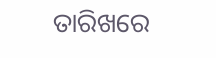ତାରିଖରେ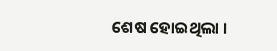ଶେଷ ହୋଇଥିଲା ।